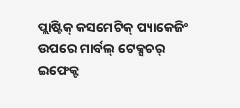ପ୍ଲାଷ୍ଟିକ୍ କସମେଟିକ୍ ପ୍ୟାକେଜିଂ ଉପରେ ମାର୍ବଲ୍ ଟେକ୍ସଚର୍ ଇଫେକ୍ଟ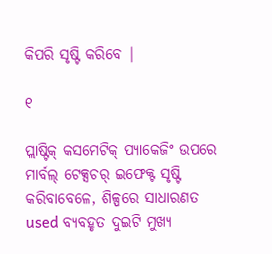କିପରି ସୃଷ୍ଟି କରିବେ |

୧

ପ୍ଲାଷ୍ଟିକ୍ କସମେଟିକ୍ ପ୍ୟାକେଜିଂ ଉପରେ ମାର୍ବଲ୍ ଟେକ୍ସଚର୍ ଇଫେକ୍ଟ ସୃଷ୍ଟି କରିବାବେଳେ, ଶିଳ୍ପରେ ସାଧାରଣତ used ବ୍ୟବହୃତ ଦୁଇଟି ମୁଖ୍ୟ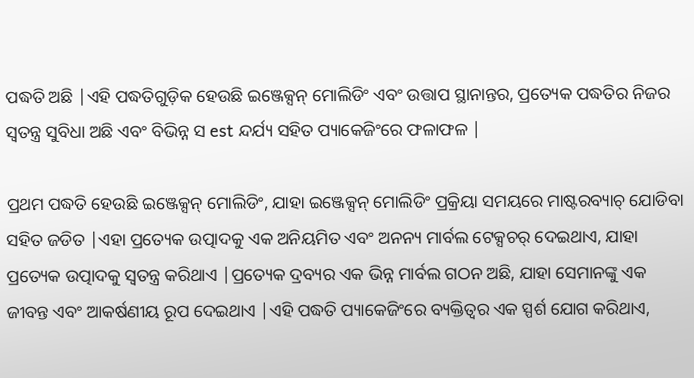ପଦ୍ଧତି ଅଛି |ଏହି ପଦ୍ଧତିଗୁଡ଼ିକ ହେଉଛି ଇଞ୍ଜେକ୍ସନ୍ ମୋଲିଡିଂ ଏବଂ ଉତ୍ତାପ ସ୍ଥାନାନ୍ତର, ପ୍ରତ୍ୟେକ ପଦ୍ଧତିର ନିଜର ସ୍ୱତନ୍ତ୍ର ସୁବିଧା ଅଛି ଏବଂ ବିଭିନ୍ନ ସ est ନ୍ଦର୍ଯ୍ୟ ସହିତ ପ୍ୟାକେଜିଂରେ ଫଳାଫଳ |

ପ୍ରଥମ ପଦ୍ଧତି ହେଉଛି ଇଞ୍ଜେକ୍ସନ୍ ମୋଲିଡିଂ, ଯାହା ଇଞ୍ଜେକ୍ସନ୍ ମୋଲିଡିଂ ପ୍ରକ୍ରିୟା ସମୟରେ ମାଷ୍ଟରବ୍ୟାଚ୍ ଯୋଡିବା ସହିତ ଜଡିତ |ଏହା ପ୍ରତ୍ୟେକ ଉତ୍ପାଦକୁ ଏକ ଅନିୟମିତ ଏବଂ ଅନନ୍ୟ ମାର୍ବଲ ଟେକ୍ସଚର୍ ଦେଇଥାଏ, ଯାହା ପ୍ରତ୍ୟେକ ଉତ୍ପାଦକୁ ସ୍ୱତନ୍ତ୍ର କରିଥାଏ |ପ୍ରତ୍ୟେକ ଦ୍ରବ୍ୟର ଏକ ଭିନ୍ନ ମାର୍ବଲ ଗଠନ ଅଛି, ଯାହା ସେମାନଙ୍କୁ ଏକ ଜୀବନ୍ତ ଏବଂ ଆକର୍ଷଣୀୟ ରୂପ ଦେଇଥାଏ |ଏହି ପଦ୍ଧତି ପ୍ୟାକେଜିଂରେ ବ୍ୟକ୍ତିତ୍ୱର ଏକ ସ୍ପର୍ଶ ଯୋଗ କରିଥାଏ,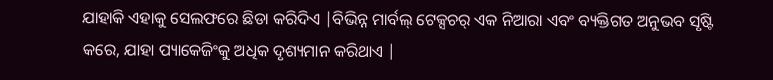ଯାହାକି ଏହାକୁ ସେଲଫରେ ଛିଡା କରିଦିଏ |ବିଭିନ୍ନ ମାର୍ବଲ୍ ଟେକ୍ସଚର୍ ଏକ ନିଆରା ଏବଂ ବ୍ୟକ୍ତିଗତ ଅନୁଭବ ସୃଷ୍ଟି କରେ, ଯାହା ପ୍ୟାକେଜିଂକୁ ଅଧିକ ଦୃଶ୍ୟମାନ କରିଥାଏ |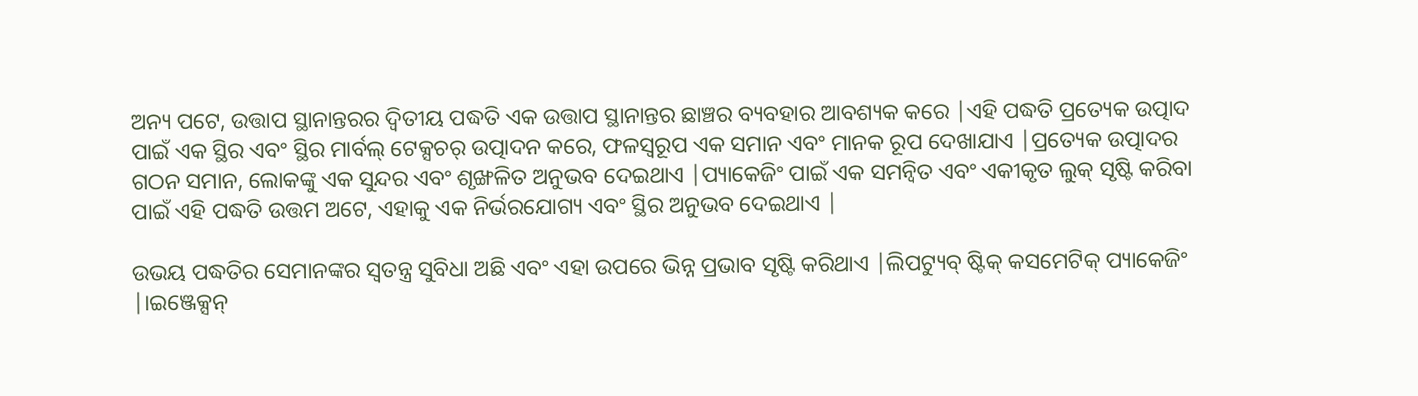ଅନ୍ୟ ପଟେ, ଉତ୍ତାପ ସ୍ଥାନାନ୍ତରର ଦ୍ୱିତୀୟ ପଦ୍ଧତି ଏକ ଉତ୍ତାପ ସ୍ଥାନାନ୍ତର ଛାଞ୍ଚର ବ୍ୟବହାର ଆବଶ୍ୟକ କରେ |ଏହି ପଦ୍ଧତି ପ୍ରତ୍ୟେକ ଉତ୍ପାଦ ପାଇଁ ଏକ ସ୍ଥିର ଏବଂ ସ୍ଥିର ମାର୍ବଲ୍ ଟେକ୍ସଚର୍ ଉତ୍ପାଦନ କରେ, ଫଳସ୍ୱରୂପ ଏକ ସମାନ ଏବଂ ମାନକ ରୂପ ଦେଖାଯାଏ |ପ୍ରତ୍ୟେକ ଉତ୍ପାଦର ଗଠନ ସମାନ, ଲୋକଙ୍କୁ ଏକ ସୁନ୍ଦର ଏବଂ ଶୃଙ୍ଖଳିତ ଅନୁଭବ ଦେଇଥାଏ |ପ୍ୟାକେଜିଂ ପାଇଁ ଏକ ସମନ୍ୱିତ ଏବଂ ଏକୀକୃତ ଲୁକ୍ ସୃଷ୍ଟି କରିବା ପାଇଁ ଏହି ପଦ୍ଧତି ଉତ୍ତମ ଅଟେ, ଏହାକୁ ଏକ ନିର୍ଭରଯୋଗ୍ୟ ଏବଂ ସ୍ଥିର ଅନୁଭବ ଦେଇଥାଏ |

ଉଭୟ ପଦ୍ଧତିର ସେମାନଙ୍କର ସ୍ୱତନ୍ତ୍ର ସୁବିଧା ଅଛି ଏବଂ ଏହା ଉପରେ ଭିନ୍ନ ପ୍ରଭାବ ସୃଷ୍ଟି କରିଥାଏ |ଲିପଟ୍ୟୁବ୍ ଷ୍ଟିକ୍ କସମେଟିକ୍ ପ୍ୟାକେଜିଂ |।ଇଞ୍ଜେକ୍ସନ୍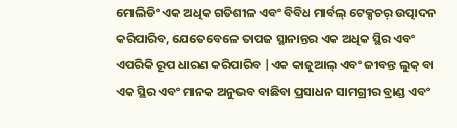ମୋଲିଡିଂ ଏକ ଅଧିକ ଗତିଶୀଳ ଏବଂ ବିବିଧ ମାର୍ବଲ୍ ଟେକ୍ସଚର୍ ଉତ୍ପାଦନ କରିପାରିବ, ଯେତେବେଳେ ତାପଜ ସ୍ଥାନାନ୍ତର ଏକ ଅଧିକ ସ୍ଥିର ଏବଂ ଏପରିକି ରୂପ ଧାରଣ କରିପାରିବ |ଏକ କାଜୁଆଲ୍ ଏବଂ ଜୀବନ୍ତ ଲୁକ୍ ବା ଏକ ସ୍ଥିର ଏବଂ ମାନକ ଅନୁଭବ ବାଛିବା ପ୍ରସାଧନ ସାମଗ୍ରୀର ବ୍ରାଣ୍ଡ ଏବଂ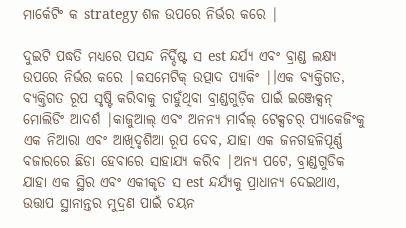ମାର୍କେଟିଂ କ strategy ଶଳ ଉପରେ ନିର୍ଭର କରେ |

ଦୁଇଟି ପଦ୍ଧତି ମଧ୍ୟରେ ପସନ୍ଦ ନିର୍ଦ୍ଦିଷ୍ଟ ସ est ନ୍ଦର୍ଯ୍ୟ ଏବଂ ବ୍ରାଣ୍ଡ ଲକ୍ଷ୍ୟ ଉପରେ ନିର୍ଭର କରେ |କସମେଟିକ୍ ଉତ୍ପାଦ ପ୍ୟାକିଂ |।ଏକ ବ୍ୟକ୍ତିଗତ, ବ୍ୟକ୍ତିଗତ ରୂପ ସୃଷ୍ଟି କରିବାକୁ ଚାହୁଁଥିବା ବ୍ରାଣ୍ଡଗୁଡ଼ିକ ପାଇଁ ଇଞ୍ଜେକ୍ସନ୍ ମୋଲିଡିଂ ଆଦର୍ଶ |କାଜୁଆଲ୍ ଏବଂ ଅନନ୍ୟ ମାର୍ବଲ୍ ଟେକ୍ସଚର୍ ପ୍ୟାକେଜିଂକୁ ଏକ ନିଆରା ଏବଂ ଆଖିଦୃଶିଆ ରୂପ ଦେବ, ଯାହା ଏକ ଜନଗହଳିପୂର୍ଣ୍ଣ ବଜାରରେ ଛିଡା ହେବାରେ ସାହାଯ୍ୟ କରିବ |ଅନ୍ୟ ପଟେ, ବ୍ରାଣ୍ଡଗୁଡିକ ଯାହା ଏକ ସ୍ଥିର ଏବଂ ଏକୀକୃତ ସ est ନ୍ଦର୍ଯ୍ୟକୁ ପ୍ରାଧାନ୍ୟ ଦେଇଥାଏ, ଉତ୍ତାପ ସ୍ଥାନାନ୍ତର ମୁଦ୍ରଣ ପାଇଁ ଚୟନ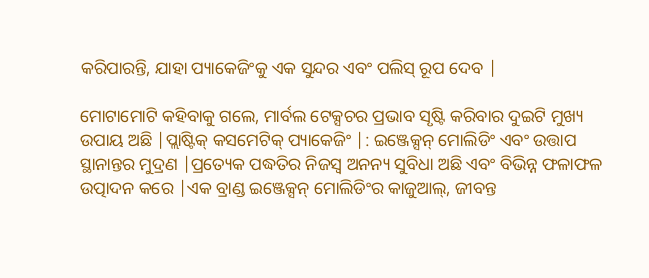କରିପାରନ୍ତି, ଯାହା ପ୍ୟାକେଜିଂକୁ ଏକ ସୁନ୍ଦର ଏବଂ ପଲିସ୍ ରୂପ ଦେବ |

ମୋଟାମୋଟି କହିବାକୁ ଗଲେ, ମାର୍ବଲ ଟେକ୍ସଚର ପ୍ରଭାବ ସୃଷ୍ଟି କରିବାର ଦୁଇଟି ମୁଖ୍ୟ ଉପାୟ ଅଛି |ପ୍ଲାଷ୍ଟିକ୍ କସମେଟିକ୍ ପ୍ୟାକେଜିଂ |: ଇଞ୍ଜେକ୍ସନ୍ ମୋଲିଡିଂ ଏବଂ ଉତ୍ତାପ ସ୍ଥାନାନ୍ତର ମୁଦ୍ରଣ |ପ୍ରତ୍ୟେକ ପଦ୍ଧତିର ନିଜସ୍ୱ ଅନନ୍ୟ ସୁବିଧା ଅଛି ଏବଂ ବିଭିନ୍ନ ଫଳାଫଳ ଉତ୍ପାଦନ କରେ |ଏକ ବ୍ରାଣ୍ଡ ଇଞ୍ଜେକ୍ସନ୍ ମୋଲିଡିଂର କାଜୁଆଲ୍, ଜୀବନ୍ତ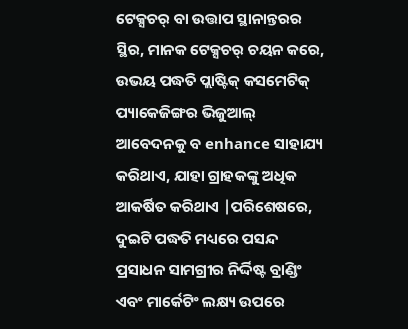ଟେକ୍ସଚର୍ ବା ଉତ୍ତାପ ସ୍ଥାନାନ୍ତରର ସ୍ଥିର, ମାନକ ଟେକ୍ସଚର୍ ଚୟନ କରେ, ଉଭୟ ପଦ୍ଧତି ପ୍ଲାଷ୍ଟିକ୍ କସମେଟିକ୍ ପ୍ୟାକେଜିଙ୍ଗର ଭିଜୁଆଲ୍ ଆବେଦନକୁ ବ enhance ସାହାଯ୍ୟ କରିଥାଏ, ଯାହା ଗ୍ରାହକଙ୍କୁ ଅଧିକ ଆକର୍ଷିତ କରିଥାଏ |ପରିଶେଷରେ, ଦୁଇଟି ପଦ୍ଧତି ମଧ୍ୟରେ ପସନ୍ଦ ପ୍ରସାଧନ ସାମଗ୍ରୀର ନିର୍ଦ୍ଦିଷ୍ଟ ବ୍ରାଣ୍ଡିଂ ଏବଂ ମାର୍କେଟିଂ ଲକ୍ଷ୍ୟ ଉପରେ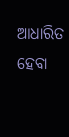ଆଧାରିତ ହେବା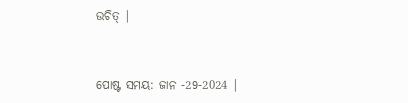ଉଚିତ୍ |


ପୋଷ୍ଟ ସମୟ: ଜାନ -29-2024 |